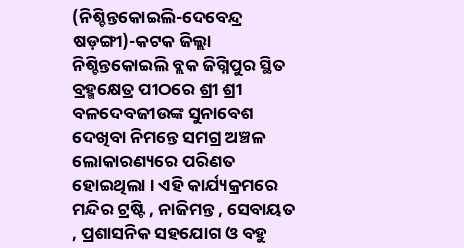(ନିଶ୍ଚିନ୍ତକୋଇଲି-ଦେବେନ୍ଦ୍ର ଷଡ଼ଙ୍ଗୀ)-କଟକ ଜିଲ୍ଲା ନିଶ୍ଚିନ୍ତକୋଇଲି ବ୍ଲକ ଜିଗ୍ନିପୁର ସ୍ଥିତ ବ୍ରହ୍ମକ୍ଷେତ୍ର ପୀଠରେ ଶ୍ରୀ ଶ୍ରୀ ବଳଦେବଜୀଉଙ୍କ ସୁନାବେଶ ଦେଖିବା ନିମନ୍ତେ ସମଗ୍ର ଅଞ୍ଚଳ ଲୋକାରଣ୍ୟରେ ପରିଣତ ହୋଇଥିଲା । ଏହି କାର୍ଯ୍ୟକ୍ରମରେ ମନ୍ଦିର ଟ୍ରଷ୍ଟି , ନାଜିମନ୍ତ , ସେବାୟତ , ପ୍ରଶାସନିକ ସହଯୋଗ ଓ ବହୁ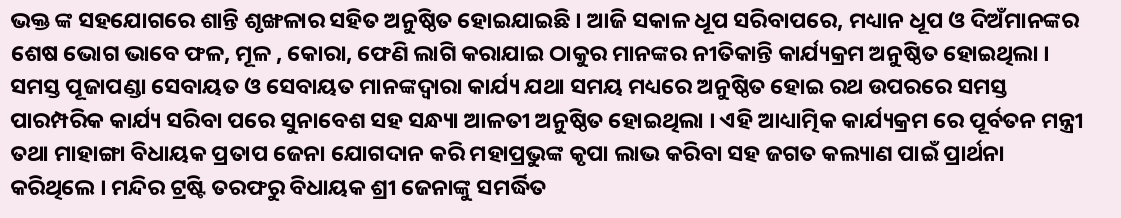ଭକ୍ତ ଙ୍କ ସହଯୋଗରେ ଶାନ୍ତି ଶୃଙ୍ଖଳାର ସହିତ ଅନୁଷ୍ଠିତ ହୋଇଯାଇଛି । ଆଜି ସକାଳ ଧୂପ ସରିବାପରେ, ମଧ୍ୟାନ ଧୂପ ଓ ଦିଅଁମାନଙ୍କର ଶେଷ ଭୋଗ ଭାବେ ଫଳ, ମୂଳ , କୋରା, ଫେଣି ଲାଗି କରାଯାଇ ଠାକୁର ମାନଙ୍କର ନୀତିକାନ୍ତି କାର୍ଯ୍ୟକ୍ରମ ଅନୁଷ୍ଠିତ ହୋଇଥିଲା । ସମସ୍ତ ପୂଜାପଣ୍ଡା ସେବାୟତ ଓ ସେବାୟତ ମାନଙ୍କଦ୍ୱାରା କାର୍ଯ୍ୟ ଯଥା ସମୟ ମଧ୍ୟରେ ଅନୁଷ୍ଠିତ ହୋଇ ରଥ ଉପରରେ ସମସ୍ତ ପାରମ୍ପରିକ କାର୍ଯ୍ୟ ସରିବା ପରେ ସୁନାବେଶ ସହ ସନ୍ଧ୍ୟା ଆଳତୀ ଅନୁଷ୍ଠିତ ହୋଇଥିଲା । ଏହି ଆଧ୍ୟାତ୍ମିକ କାର୍ଯ୍ୟକ୍ରମ ରେ ପୂର୍ବତନ ମନ୍ତ୍ରୀ ତଥା ମାହାଙ୍ଗା ବିଧାୟକ ପ୍ରତାପ ଜେନା ଯୋଗଦାନ କରି ମହାପ୍ରଭୁଙ୍କ କୃପା ଲାଭ କରିବା ସହ ଜଗତ କଲ୍ୟାଣ ପାଇଁ ପ୍ରାର୍ଥନା କରିଥିଲେ । ମନ୍ଦିର ଟ୍ରଷ୍ଟି ତରଫରୁ ବିଧାୟକ ଶ୍ରୀ ଜେନାଙ୍କୁ ସମର୍ଦ୍ଧିତ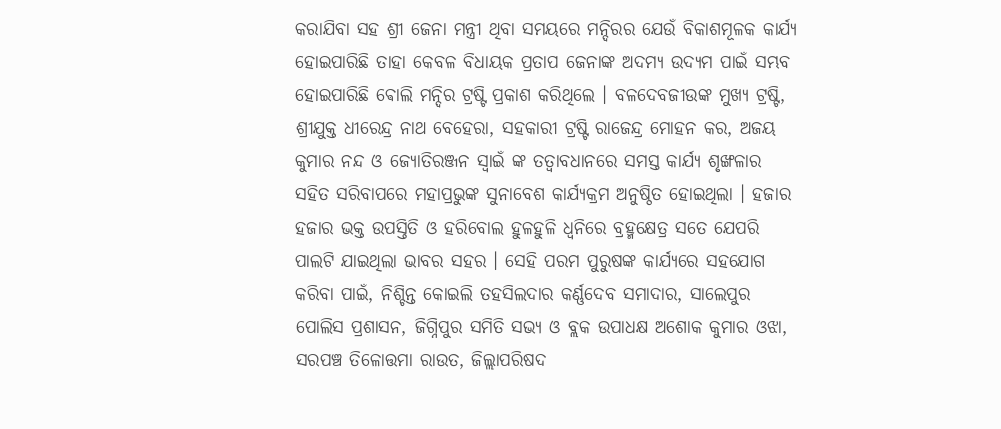କରାଯିବା ସହ ଶ୍ରୀ ଜେନା ମନ୍ତ୍ରୀ ଥିବା ସମୟରେ ମନ୍ଦିରର ଯେଉଁ ବିକାଶମୂଳକ କାର୍ଯ୍ୟ ହୋଇପାରିଛି ତାହା କେବଳ ବିଧାୟକ ପ୍ରତାପ ଜେନାଙ୍କ ଅଦମ୍ୟ ଉଦ୍ୟମ ପାଇଁ ସମ୍ଭବ ହୋଇପାରିଛି ଵୋଲି ମନ୍ଦିର ଟ୍ରଷ୍ଟି ପ୍ରକାଶ କରିଥିଲେ । ବଳଦେବଜୀଉଙ୍କ ମୁଖ୍ୟ ଟ୍ରଷ୍ଟି, ଶ୍ରୀଯୁକ୍ତ ଧୀରେନ୍ଦ୍ର ନାଥ ବେହେରା, ସହକାରୀ ଟ୍ରଷ୍ଟି ରାଜେନ୍ଦ୍ର ମୋହନ କର, ଅଜୟ କୁମାର ନନ୍ଦ ଓ ଜ୍ୟୋତିରଞ୍ଜନ ସ୍ୱାଇଁ ଙ୍କ ତତ୍ୱାବଧାନରେ ସମସ୍ତ କାର୍ଯ୍ୟ ଶୃଙ୍ଖଳାର ସହିତ ସରିବାପରେ ମହାପ୍ରଭୁଙ୍କ ସୁନାବେଶ କାର୍ଯ୍ୟକ୍ରମ ଅନୁଷ୍ଠିତ ହୋଇଥିଲା । ହଜାର ହଜାର ଭକ୍ତ ଉପସ୍ତିତି ଓ ହରିବୋଲ ହୁଳହୁଳି ଧ୍ୱନିରେ ବ୍ରହ୍ମକ୍ଷେତ୍ର ସତେ ଯେପରି ପାଲଟି ଯାଇଥିଲା ଭାବର ସହର । ସେହି ପରମ ପୁରୁଷଙ୍କ କାର୍ଯ୍ୟରେ ସହଯୋଗ କରିବା ପାଇଁ, ନିଶ୍ଚିନ୍ତ କୋଇଲି ତହସିଲଦାର କର୍ଣ୍ଣଦେବ ସମାଦାର, ସାଲେପୁର ପୋଲିସ ପ୍ରଶାସନ, ଜିଗ୍ନିପୁର ସମିତି ସଭ୍ୟ ଓ ବ୍ଲକ ଉପାଧକ୍ଷ ଅଶୋକ କୁମାର ଓଝା, ସରପଞ୍ଚ ତିଳୋତ୍ତମା ରାଉତ, ଜିଲ୍ଲାପରିଷଦ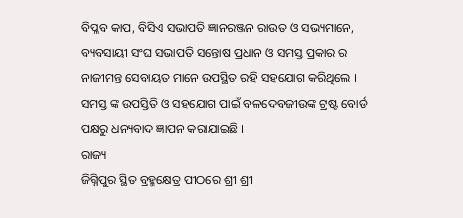ବିପ୍ଳବ କାପ, ବିସିଏ ସଭାପତି ଜ୍ଞାନରଞ୍ଜନ ରାଉତ ଓ ସଭ୍ୟମାନେ, ବ୍ୟବସାୟୀ ସଂଘ ସଭାପତି ସନ୍ତୋଷ ପ୍ରଧାନ ଓ ସମସ୍ତ ପ୍ରକାର ର ନାଜୀମନ୍ତ ସେବାୟତ ମାନେ ଉପସ୍ଥିତ ରହି ସହଯୋଗ କରିଥିଲେ । ସମସ୍ତ ଙ୍କ ଉପସ୍ତିତି ଓ ସହଯୋଗ ପାଇଁ ବଳଦେବଜୀଉଙ୍କ ଟ୍ରଷ୍ଟ ବୋର୍ଡ ପକ୍ଷରୁ ଧନ୍ୟବାଦ ଜ୍ଞାପନ କରାଯାଇଛି ।
ରାଜ୍ୟ
ଜିଗ୍ନିପୁର ସ୍ଥିତ ବ୍ରହ୍ମକ୍ଷେତ୍ର ପୀଠରେ ଶ୍ରୀ ଶ୍ରୀ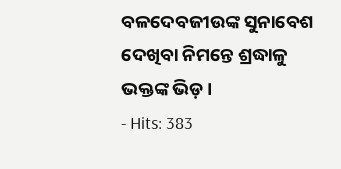ବଳଦେବଜୀଉଙ୍କ ସୁନାବେଶ ଦେଖିବା ନିମନ୍ତେ ଶ୍ରଦ୍ଧାଳୁ ଭକ୍ତଙ୍କ ଭିଡ଼ ।
- Hits: 383